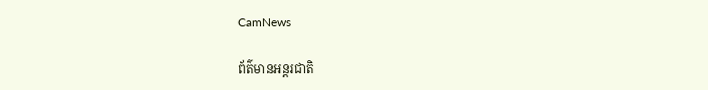CamNews

ព័ត៌មានអន្តរជាតិ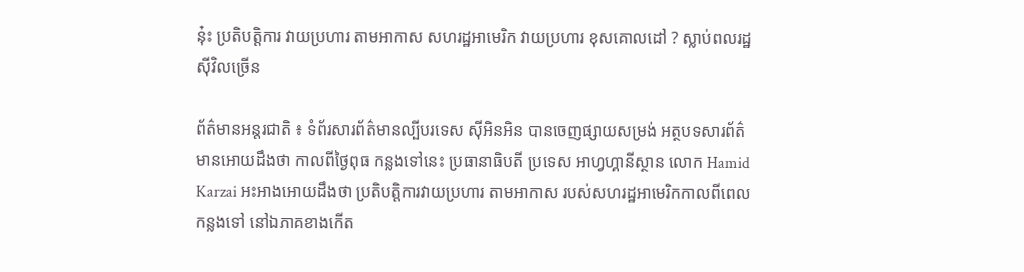ន៎ុះ ប្រតិបត្តិការ វាយប្រហារ តាមអាកាស សហរដ្ឋអាមេរិក វាយប្រហារ ខុសគោលដៅ ? ស្លាប់ពលរដ្ឋ ស៊ីវិលច្រើន

ព័ត៌មានអន្តរជាតិ ៖ ទំព័រសារព័ត៌មានល្បីបរទេស ស៊ីអិនអិន បានចេញផ្សាយសម្រង់ អត្ថបទសារព័ត៌មានអោយដឹងថា កាលពីថ្ងៃពុធ កន្លងទៅនេះ ប្រធានាធិបតី ប្រទេស អាហ្វហ្គានីស្ថាន លោក Hamid Karzai អះអាងអោយដឹងថា ប្រតិបត្តិការវាយប្រហារ តាមអាកាស របស់សហរដ្ឋអាមេរិកកាលពីពេល កន្លងទៅ នៅឯភាគខាងកើត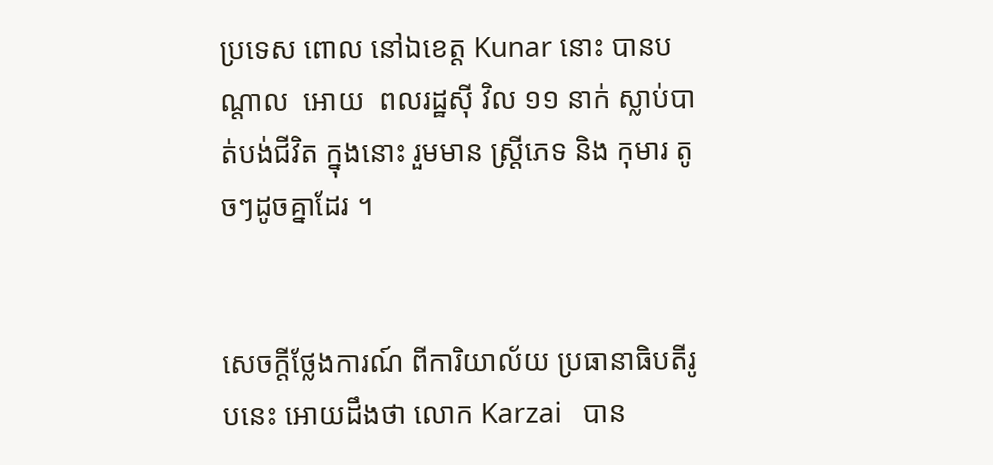ប្រទេស ពោល នៅឯខេត្ត Kunar នោះ បានបណ្តាល  អោយ  ពលរដ្ឋស៊ី វិល ១១ នាក់ ស្លាប់បាត់បង់ជីវិត ក្នុងនោះ រួមមាន ស្រ្តីភេទ និង កុមារ តូចៗដូចគ្នាដែរ ។


សេចក្តីថ្លែងការណ៍ ពីការិយាល័យ ប្រធានាធិបតីរូបនេះ អោយដឹងថា លោក Karzai   បាន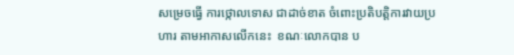សម្រេចធ្វើ ការថ្កោលទោស ជាដាច់ខាត ចំពោះប្រតិបត្តិការវាយប្រហារ តាមអាកាសលើកនេះ  ខណៈលោកបាន ប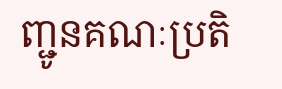ញ្ជូនគណៈប្រតិ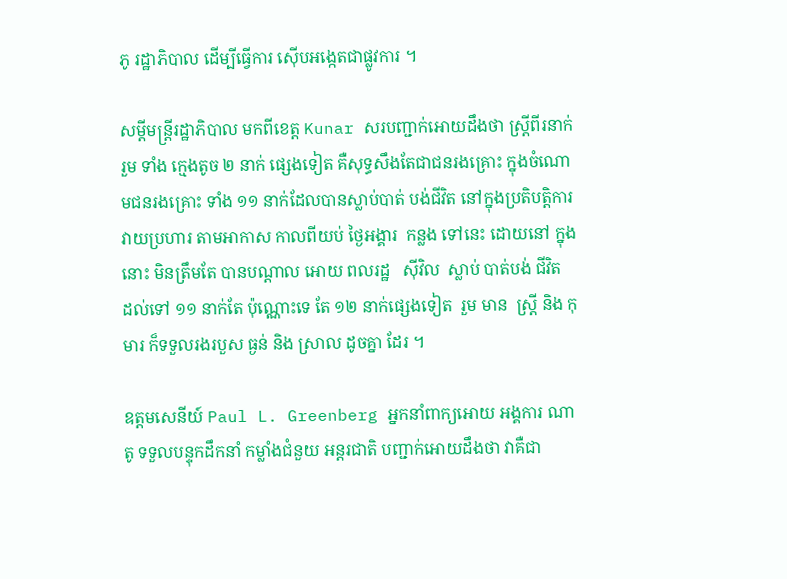ភូ រដ្ឋាភិបាល ដើម្បីធ្វើការ ស៊ើបអង្កេតជាផ្លូវការ ។

សម្តីមន្រ្តីរដ្ឋាភិបាល មកពីខេត្ត Kunar សរបញ្ជាក់អោយដឹងថា ស្រ្តីពីរនាក់   រួម ទាំង ក្មេងតូច ២ នាក់ ផ្សេងទៀត គឺសុទ្ធសឹងតែជាជនរងគ្រោះ ក្នុងចំណោមជនរងគ្រោះ ទាំង ១១ នាក់ដែលបានស្លាប់បាត់ បង់ជីវិត នៅក្នុងប្រតិបត្តិការ វាយប្រហារ តាមអាកាស កាលពីយប់ ថ្ងៃអង្គារ  កន្លង ទៅនេះ ដោយនៅ ក្នុងនោះ មិនត្រឹមតែ បានបណ្តាល អោយ ពលរដ្ឋ   ស៊ីវិល  ស្លាប់ បាត់បង់ ជីវិត  ដល់ទៅ ១១ នាក់តែ ប៉ុណ្ណោះទេ តែ ១២ នាក់ផ្សេងទៀត  រួម មាន  ស្រ្តី និង កុមារ ក៏ទទួលរងរបួស ធ្ងន់ និង ស្រាល ដូចគ្នា ដែរ ។

ឧត្តមសេនីយ៍ Paul L. Greenberg អ្នកនាំពាក្យអោយ អង្គការ ណាតូ ទទួលបន្ទុកដឹកនាំ កម្លាំងជំនួយ អន្តរជាតិ បញ្ជាក់អោយដឹងថា វាគឺជា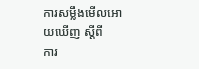ការសម្លឹងមើលអោយឃើញ ស្តីពី    ការ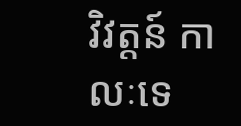វិវត្តន៍ កាលៈទេ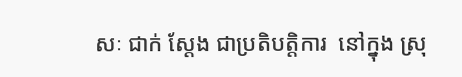សៈ ជាក់ ស្តែង ជាប្រតិបត្តិការ  នៅក្នុង ស្រុ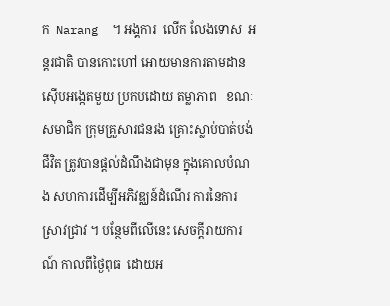ក  Narang  ។ អង្គការ  លើក លែងទោស  អន្តរជាតិ បានកោះហៅ អោយមានការតាមដានស៊ើបអង្កេតមួយ ប្រកបដោយ តម្លាភាព   ខណៈ សមាជិក ក្រុមគ្រួសារជនរង គ្រោះស្លាប់បាត់បង់ជីវិត ត្រូវបានផ្តល់ដំណឹងជាមុន ក្នុងគោលបំណង សហការដើម្បីអភិវឌ្ឈន៍ដំណើរ ការនៃការស្រាវជ្រាវ ។ បន្ថែមពីលើនេះ សេចក្តីរាយការណ៍ កាលពីថ្ងៃពុធ  ដោយអ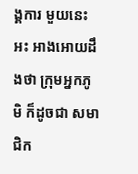ង្គការ មួយនេះ អះ អាងអោយដឹងថា ក្រុមអ្នកភូមិ ក៏ដូចជា សមាជិក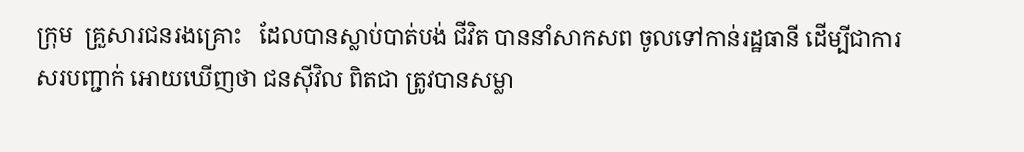ក្រុម  គ្រួសារជនរងគ្រោះ   ដែលបានស្លាប់បាត់បង់ ជីវិត បាននាំសាកសព ចូលទៅកាន់រដ្ឋធានី ដើម្បីជាការសរបញ្ជាក់ អោយឃើញថា ជនស៊ីវិល ពិតជា ត្រូវបានសម្លា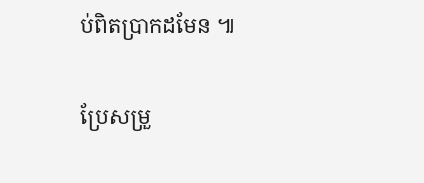ប់ពិតប្រាកដមែន ៕

ប្រែសម្រួ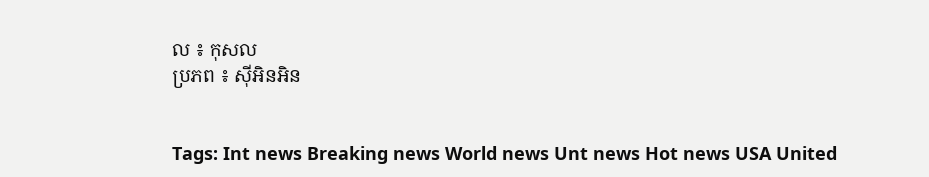ល ៖ កុសល
ប្រភព ៖ ស៊ីអិនអិន


Tags: Int news Breaking news World news Unt news Hot news USA United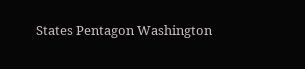States Pentagon Washington